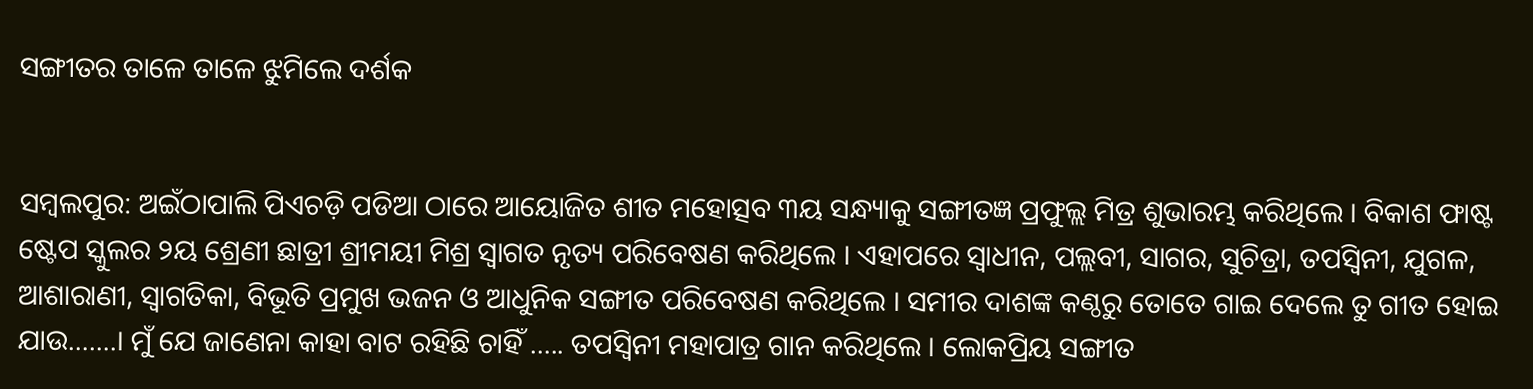ସଙ୍ଗୀତର ତାଳେ ତାଳେ ଝୁମିଲେ ଦର୍ଶକ


ସମ୍ୱଲପୁର: ଅଇଁଠାପାଲି ପିଏଚଡ଼ି ପଡିଆ ଠାରେ ଆୟୋଜିତ ଶୀତ ମହୋତ୍ସବ ୩ୟ ସନ୍ଧ୍ୟାକୁ ସଙ୍ଗୀତଜ୍ଞ ପ୍ରଫୁଲ୍ଲ ମିତ୍ର ଶୁଭାରମ୍ଭ କରିଥିଲେ । ବିକାଶ ଫାଷ୍ଟ ଷ୍ଟେପ ସ୍କୁଲର ୨ୟ ଶ୍ରେଣୀ ଛାତ୍ରୀ ଶ୍ରୀମୟୀ ମିଶ୍ର ସ୍ବାଗତ ନୃତ୍ୟ ପରିବେଷଣ କରିଥିଲେ । ଏହାପରେ ସ୍ଵାଧୀନ, ପଲ୍ଲବୀ, ସାଗର, ସୁଚିତ୍ରା, ତପସ୍ଵିନୀ, ଯୁଗଳ, ଆଶାରାଣୀ, ସ୍ୱାଗତିକା, ବିଭୂତି ପ୍ରମୁଖ ଭଜନ ଓ ଆଧୁନିକ ସଙ୍ଗୀତ ପରିବେଷଣ କରିଥିଲେ । ସମୀର ଦାଶଙ୍କ କଣ୍ଠରୁ ତୋତେ ଗାଇ ଦେଲେ ତୁ ଗୀତ ହୋଇ ଯାଉ…….। ମୁଁ ଯେ ଜାଣେନା କାହା ବାଟ ରହିଛି ଚାହିଁ ….. ତପସ୍ଵିନୀ ମହାପାତ୍ର ଗାନ କରିଥିଲେ । ଲୋକପ୍ରିୟ ସଙ୍ଗୀତ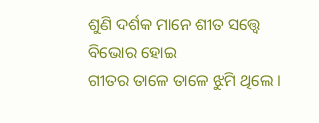ଶୁଣି ଦର୍ଶକ ମାନେ ଶୀତ ସତ୍ତ୍ୱେ ବିଭୋର ହୋଇ
ଗୀତର ତାଳେ ତାଳେ ଝୁମି ଥିଲେ ।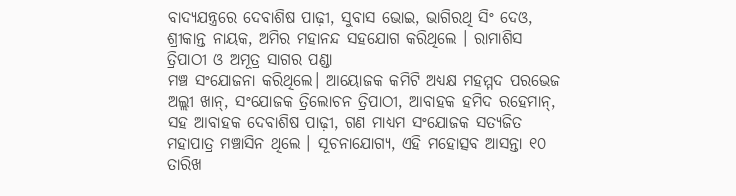ବାଦ୍ୟଯନ୍ତ୍ରରେ ଦେବାଶିଷ ପାଢ଼ୀ, ସୁବାସ ଭୋଇ, ଭାଗିରଥି ସିଂ ଦେଓ, ଶ୍ରୀକାନ୍ତ ନାୟକ, ଅମିର ମହାନନ୍ଦ ସହଯୋଗ କରିଥିଲେ । ରାମାଶିସ ତ୍ରିପାଠୀ ଓ ଅମୂତ୍ର ସାଗର ପଣ୍ଡା
ମଞ୍ଚ ସଂଯୋଜନା କରିଥିଲେ। ଆୟୋଜକ କମିଟି ଅଧ୍ୟକ୍ଷ ମହମ୍ମଦ ପରଭେଜ ଅଲ୍ଲୀ ଖାନ୍, ସଂଯୋଜକ ତ୍ରିଲୋଚନ ତ୍ରିପାଠୀ, ଆବାହକ ହମିଦ ରହେମାନ୍, ସହ ଆବାହକ ଦେବାଶିଷ ପାଢ଼ୀ, ଗଣ ମାଧ୍ୟମ ସଂଯୋଜକ ସତ୍ୟଜିତ ମହାପାତ୍ର ମଞ୍ଚାସିନ ଥିଲେ । ସୂଚନାଯୋଗ୍ୟ, ଏହି ମହୋତ୍ସବ ଆସନ୍ତା ୧୦ ତାରିଖ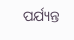ପର୍ଯ୍ୟନ୍ତ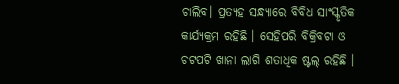ଚାଲିବ। ପ୍ରତ୍ୟହ ସନ୍ଧ୍ୟାରେ ବିବିଧ ସାଂସ୍କୃତିକ କାର୍ଯ୍ୟକ୍ରମ ରହିଛି । ସେହିପରି ବିକ୍ରିବଟା ଓ ଚଟପଟି ଖାନା ଲାଗି ଶତାଧିକ ଷ୍ଟଲ୍ ରହିଛି ।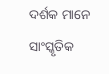ଦର୍ଶକ ମାନେ ସାଂସ୍କୃତିକ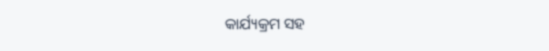କାର୍ଯ୍ୟକ୍ରମ ସହ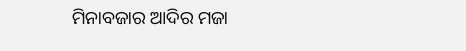ମିନାବଜାର ଆଦିର ମଜା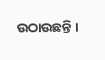ଉଠାଉଛନ୍ତି ।